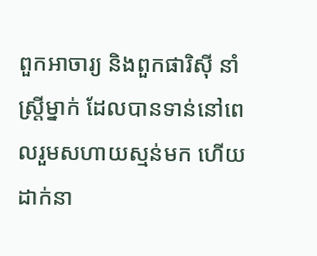ពួកអាចារ្យ និងពួកផារិស៊ី នាំស្ត្រីម្នាក់ ដែលបានទាន់នៅពេលរួមសហាយស្មន់មក ហើយដាក់នា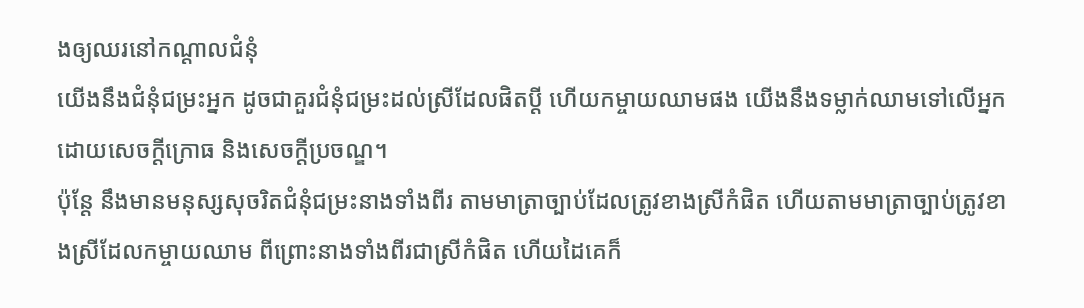ងឲ្យឈរនៅកណ្តាលជំនុំ
យើងនឹងជំនុំជម្រះអ្នក ដូចជាគួរជំនុំជម្រះដល់ស្រីដែលផិតប្តី ហើយកម្ចាយឈាមផង យើងនឹងទម្លាក់ឈាមទៅលើអ្នក ដោយសេចក្ដីក្រោធ និងសេចក្ដីប្រចណ្ឌ។
ប៉ុន្តែ នឹងមានមនុស្សសុចរិតជំនុំជម្រះនាងទាំងពីរ តាមមាត្រាច្បាប់ដែលត្រូវខាងស្រីកំផិត ហើយតាមមាត្រាច្បាប់ត្រូវខាងស្រីដែលកម្ចាយឈាម ពីព្រោះនាងទាំងពីរជាស្រីកំផិត ហើយដៃគេក៏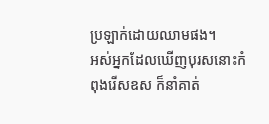ប្រឡាក់ដោយឈាមផង។
អស់អ្នកដែលឃើញបុរសនោះកំពុងរើសឧស ក៏នាំគាត់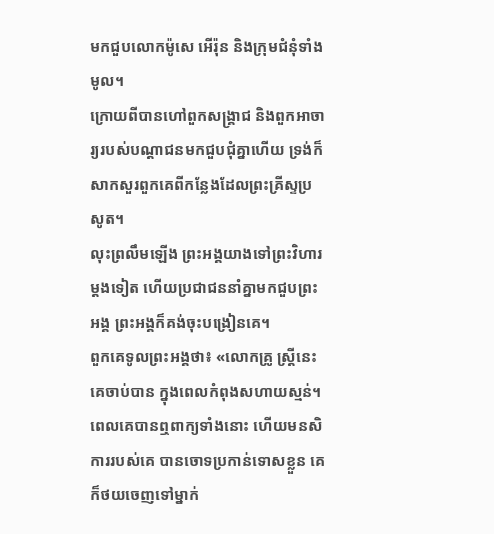មកជួបលោកម៉ូសេ អើរ៉ុន និងក្រុមជំនុំទាំងមូល។
ក្រោយពីបានហៅពួកសង្គ្រាជ និងពួកអាចារ្យរបស់បណ្តាជនមកជួបជុំគ្នាហើយ ទ្រង់ក៏សាកសួរពួកគេពីកន្លែងដែលព្រះគ្រីស្ទប្រសូត។
លុះព្រលឹមឡើង ព្រះអង្គយាងទៅព្រះវិហារម្តងទៀត ហើយប្រជាជននាំគ្នាមកជួបព្រះអង្គ ព្រះអង្គក៏គង់ចុះបង្រៀនគេ។
ពួកគេទូលព្រះអង្គថា៖ «លោកគ្រូ ស្ត្រីនេះគេចាប់បាន ក្នុងពេលកំពុងសហាយស្មន់។
ពេលគេបានឮពាក្យទាំងនោះ ហើយមនសិការរបស់គេ បានចោទប្រកាន់ទោសខ្លួន គេក៏ថយចេញទៅម្នាក់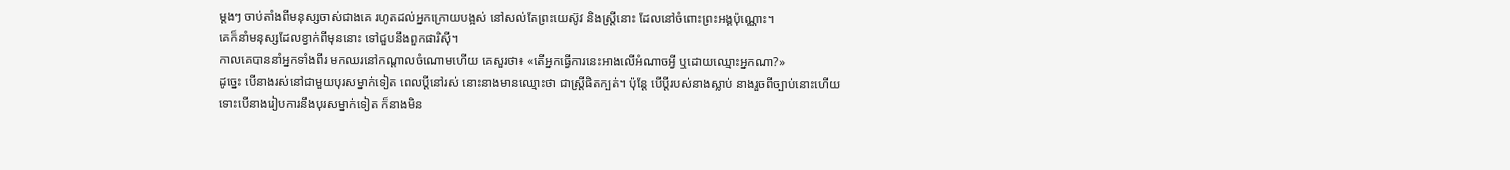ម្តងៗ ចាប់តាំងពីមនុស្សចាស់ជាងគេ រហូតដល់អ្នកក្រោយបង្អស់ នៅសល់តែព្រះយេស៊ូវ និងស្ត្រីនោះ ដែលនៅចំពោះព្រះអង្គប៉ុណ្ណោះ។
គេក៏នាំមនុស្សដែលខ្វាក់ពីមុននោះ ទៅជួបនឹងពួកផារិស៊ី។
កាលគេបាននាំអ្នកទាំងពីរ មកឈរនៅកណ្តាលចំណោមហើយ គេសួរថា៖ «តើអ្នកធ្វើការនេះអាងលើអំណាចអ្វី ឬដោយឈ្មោះអ្នកណា?»
ដូច្នេះ បើនាងរស់នៅជាមួយបុរសម្នាក់ទៀត ពេលប្តីនៅរស់ នោះនាងមានឈ្មោះថា ជាស្រី្ដផិតក្បត់។ ប៉ុន្តែ បើប្តីរបស់នាងស្លាប់ នាងរួចពីច្បាប់នោះហើយ ទោះបើនាងរៀបការនឹងបុរសម្នាក់ទៀត ក៏នាងមិន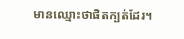មានឈ្មោះថាផិតក្បត់ដែរ។